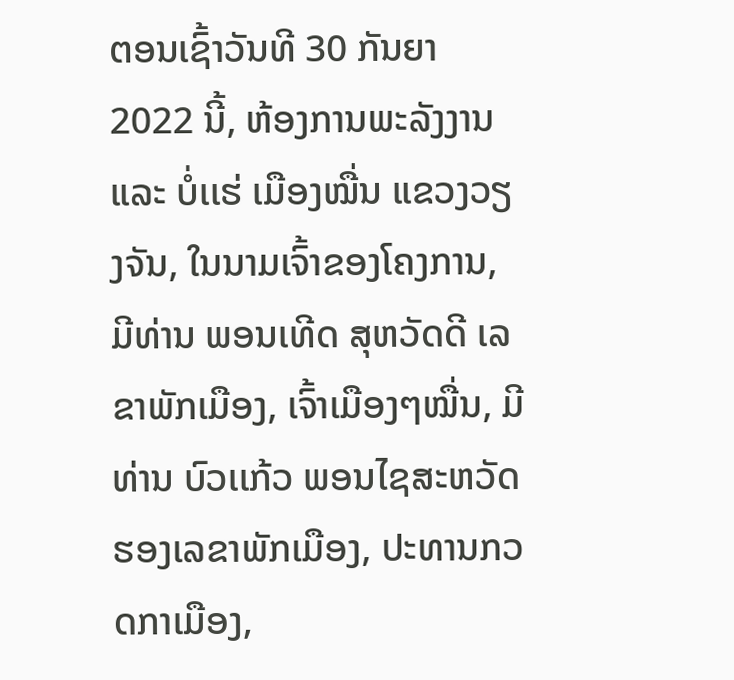ຕອນເຊົ້າວັນທີ 30 ກັນຍາ 2022 ນີ້, ຫ້ອງການພະລັງງານ ແລະ ບໍ່ເເຮ່ ເມືອງໝື່ນ ແຂວງວຽງຈັນ, ໃນນາມເຈົ້າຂອງໂຄງການ, ມີທ່ານ ພອນເທີດ ສຸຫວັດດີ ເລຂາພັກເມືອງ, ເຈົ້າເມືອງໆໝື່ນ, ມີທ່ານ ບົວເເກ້ວ ພອນໄຊສະຫວັດ ຮອງເລຂາພັກເມືອງ, ປະທານກວດກາເມືອງ,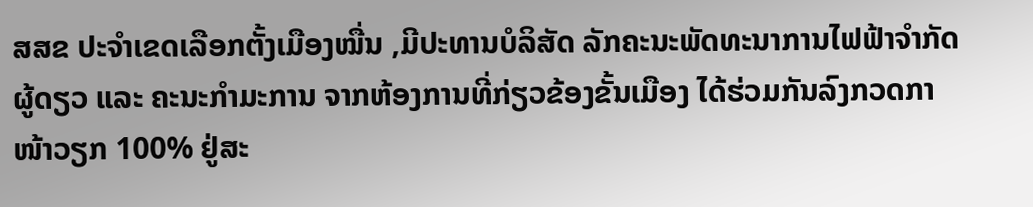ສສຂ ປະຈຳເຂດເລືອກຕັ້ງເມືອງໝື່ນ ,ມີປະທານບໍລິສັດ ລັກຄະນະພັດທະນາການໄຟຟ້າຈຳກັດຜູ້ດຽວ ແລະ ຄະນະກຳມະການ ຈາກຫ້ອງການທີ່ກ່ຽວຂ້ອງຂັ້ນເມືອງ ໄດ້ຮ່ວມກັນລົງກວດກາໜ້າວຽກ 100% ຢູ່ສະ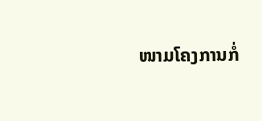ໜາມໂຄງການກໍ່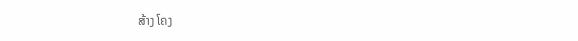ສ້າງ ໂຄງ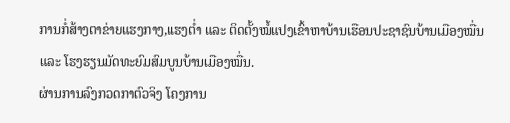ການກໍ່ສ້າງຕາຂ່າຍແຮງກາງ,ເເຮງຕໍ່າ ແລະ ຕິດຕັ້ງໝໍ້ແປງເຂົ້າຫາບ້ານເຮືອນປະຊາຊົນບ້ານເມືອງໝື່ນ ແລະ ໂຮງຮຽນມັດທະຍົມສົມບູນບ້ານເມືອງໝື່ນ.
ຜ່ານການລົງກວດກາຕົວຈິງ ໂຄງການ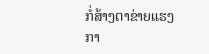ກໍ່ສ້າງຕາຂ່າຍແຮງກາ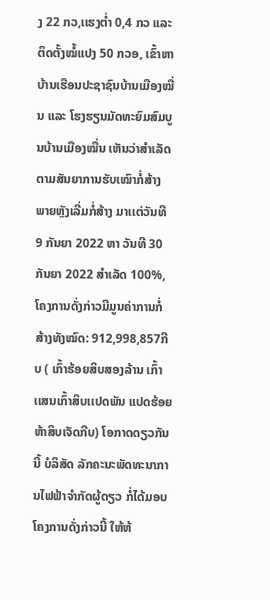ງ 22 ກວ,ເເຮງຕໍ່າ 0,4 ກວ ແລະ ຕິດຕັ້ງໝໍ້ແປງ 50 ກວອ, ເຂົ້າຫາບ້ານເຮືອນປະຊາຊົນບ້ານເມືອງໝື່ນ ແລະ ໂຮງຮຽນມັດທະຍົມສົມບູນບ້ານເມືອງໝື່ນ ເຫັນວ່າສຳເລັດຕາມສັນຍາການຮັບເໝົາກໍ່ສ້າງ ພາຍຫຼັງເລີ່ມກໍ່ສ້າງ ມາເເຕ່ວັນທີ 9 ກັນຍາ 2022 ຫາ ວັນທີ 30 ກັນຍາ 2022 ສຳເລັດ 100%, ໂຄງການດັ່ງກ່າວມີມູນຄ່າການກໍ່ສ້າງທັງໝົດ: 912,998,857ກີບ ( ເກົ້າຮ້ອຍສິບສອງລ້ານ ເກົ້າເເສນເກົ້າສິບເເປດພັນ ແປດຮ້ອຍຫ້າສິບເຈັດກີບ) ໂອກາດດຽວກັນນີ້ ບໍລິສັດ ລັກຄະນະພັດທະນາການໄຟຟ້າຈຳກັດຜູ້ດຽວ ກໍ່ໄດ້ມອບໂຄງການດັ່ງກ່າວນີ້ ໃຫ້ຫ້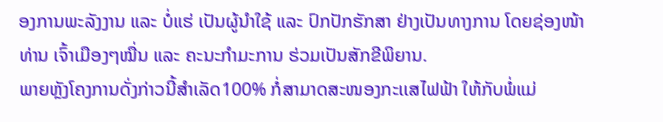ອງການພະລັງງານ ແລະ ບໍ່ແຮ່ ເປັນຜູ້ນຳໃຊ້ ແລະ ປົກປັກຮັກສາ ຢ່າງເປັນທາງການ ໂດຍຊ່ອງໜ້າ ທ່ານ ເຈົ້າເມືອງໆໝື່ນ ແລະ ຄະນະກຳມະການ ຮ່ວມເປັນສັກຂີພິຍານ.
ພາຍຫຼັງໂຄງການດັ່ງກ່າວນີ້ສຳເລັດ100% ກໍ່ສາມາດສະໜອງກະເເສໄຟຟ້າ ໃຫ້ກັບພໍ່ແມ່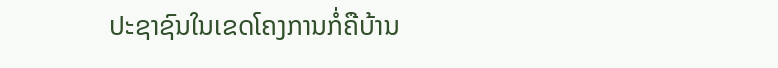ປະຊາຊົນໃນເຂດໂຄງການກໍ່ຄືບ້ານ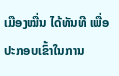ເມືອງໝື່ນ ໄດ້ທັນທີ ເພື່ອປະກອບເຂົ້າໃນການ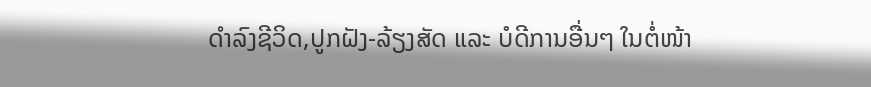ດຳລົງຊີວິດ,ປູກຝັງ-ລ້ຽງສັດ ແລະ ບໍດີການອື່ນໆ ໃນຕໍ່ໜ້າ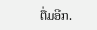ຕື່ມອີກ.